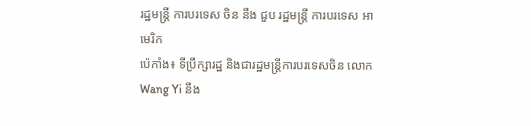រដ្ឋមន្ត្រី ការបរទេស ចិន នឹង ជួប រដ្ឋមន្ត្រី ការបរទេស អាមេរិក
ប៉េកាំង៖ ទីប្រឹក្សារដ្ឋ និងជារដ្ឋមន្ត្រីការបរទេសចិន លោក Wang Yi នឹង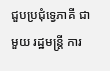ជួបប្រជុំទ្វេភាគី ជាមួយ រដ្ឋមន្ត្រី ការ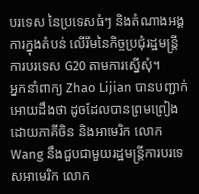បរទេស នៃប្រទេសធំៗ និងតំណាងអង្គការក្នុងតំបន់ លើរឹមនៃកិច្ចប្រជុំរដ្ឋមន្ត្រីការបរទេស G20 តាមការស្នើសុំ។
អ្នកនាំពាក្យ Zhao Lijian បានបញ្ជាក់អោយដឹងថា ដូចដែលបានព្រមព្រៀងដោយភាគីចិន និងអាមេរិក លោក Wang នឹងជួបជាមួយរដ្ឋមន្ត្រីការបរទេសអាមេរិក លោក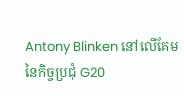Antony Blinken នៅលើគែមនៃកិច្ចប្រជុំ G20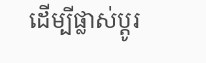ដើម្បីផ្លាស់ប្តូរ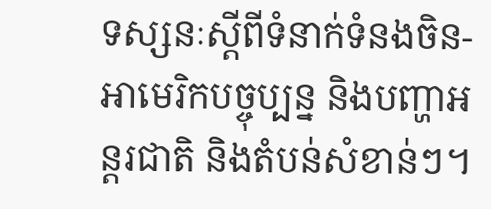ទស្សនៈស្តីពីទំនាក់ទំនងចិន-អាមេរិកបច្ចុប្បន្ន និងបញ្ហាអន្តរជាតិ និងតំបន់សំខាន់ៗ។